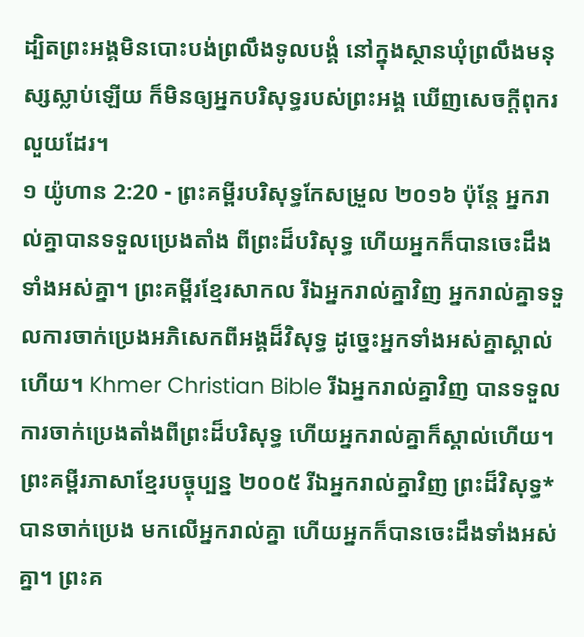ដ្បិតព្រះអង្គមិនបោះបង់ព្រលឹងទូលបង្គំ នៅក្នុងស្ថានឃុំព្រលឹងមនុស្សស្លាប់ឡើយ ក៏មិនឲ្យអ្នកបរិសុទ្ធរបស់ព្រះអង្គ ឃើញសេចក្ដីពុករលួយដែរ។
១ យ៉ូហាន 2:20 - ព្រះគម្ពីរបរិសុទ្ធកែសម្រួល ២០១៦ ប៉ុន្ដែ អ្នករាល់គ្នាបានទទួលប្រេងតាំង ពីព្រះដ៏បរិសុទ្ធ ហើយអ្នកក៏បានចេះដឹងទាំងអស់គ្នា។ ព្រះគម្ពីរខ្មែរសាកល រីឯអ្នករាល់គ្នាវិញ អ្នករាល់គ្នាទទួលការចាក់ប្រេងអភិសេកពីអង្គដ៏វិសុទ្ធ ដូច្នេះអ្នកទាំងអស់គ្នាស្គាល់ហើយ។ Khmer Christian Bible រីឯអ្នករាល់គ្នាវិញ បានទទួលការចាក់ប្រេងតាំងពីព្រះដ៏បរិសុទ្ធ ហើយអ្នករាល់គ្នាក៏ស្គាល់ហើយ។ ព្រះគម្ពីរភាសាខ្មែរបច្ចុប្បន្ន ២០០៥ រីឯអ្នករាល់គ្នាវិញ ព្រះដ៏វិសុទ្ធ*បានចាក់ប្រេង មកលើអ្នករាល់គ្នា ហើយអ្នកក៏បានចេះដឹងទាំងអស់គ្នា។ ព្រះគ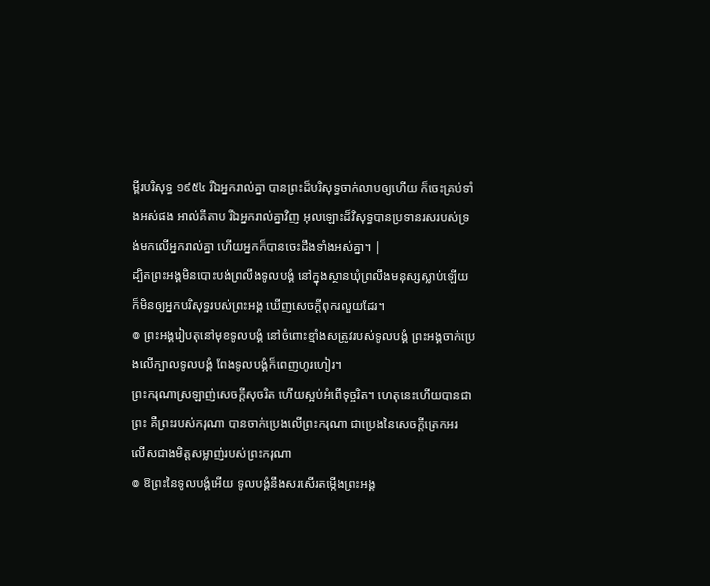ម្ពីរបរិសុទ្ធ ១៩៥៤ រីឯអ្នករាល់គ្នា បានព្រះដ៏បរិសុទ្ធចាក់លាបឲ្យហើយ ក៏ចេះគ្រប់ទាំងអស់ផង អាល់គីតាប រីឯអ្នករាល់គ្នាវិញ អុលឡោះដ៏វិសុទ្ធបានប្រទានរសរបស់ទ្រង់មកលើអ្នករាល់គ្នា ហើយអ្នកក៏បានចេះដឹងទាំងអស់គ្នា។ |
ដ្បិតព្រះអង្គមិនបោះបង់ព្រលឹងទូលបង្គំ នៅក្នុងស្ថានឃុំព្រលឹងមនុស្សស្លាប់ឡើយ ក៏មិនឲ្យអ្នកបរិសុទ្ធរបស់ព្រះអង្គ ឃើញសេចក្ដីពុករលួយដែរ។
៙ ព្រះអង្គរៀបតុនៅមុខទូលបង្គំ នៅចំពោះខ្មាំងសត្រូវរបស់ទូលបង្គំ ព្រះអង្គចាក់ប្រេងលើក្បាលទូលបង្គំ ពែងទូលបង្គំក៏ពេញហូរហៀរ។
ព្រះករុណាស្រឡាញ់សេចក្ដីសុចរិត ហើយស្អប់អំពើទុច្ចរិត។ ហេតុនេះហើយបានជាព្រះ គឺព្រះរបស់ករុណា បានចាក់ប្រេងលើព្រះករុណា ជាប្រេងនៃសេចក្ដីត្រេកអរ លើសជាងមិត្តសម្លាញ់របស់ព្រះករុណា
៙ ឱព្រះនៃទូលបង្គំអើយ ទូលបង្គំនឹងសរសើរតម្កើងព្រះអង្គ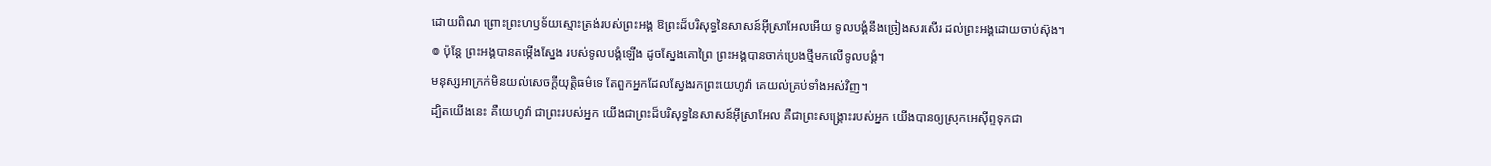ដោយពិណ ព្រោះព្រះហឫទ័យស្មោះត្រង់របស់ព្រះអង្គ ឱព្រះដ៏បរិសុទ្ធនៃសាសន៍អ៊ីស្រាអែលអើយ ទូលបង្គំនឹងច្រៀងសរសើរ ដល់ព្រះអង្គដោយចាប់ស៊ុង។
៙ ប៉ុន្ដែ ព្រះអង្គបានតម្កើងស្នែង របស់ទូលបង្គំឡើង ដូចស្នែងគោព្រៃ ព្រះអង្គបានចាក់ប្រេងថ្មីមកលើទូលបង្គំ។
មនុស្សអាក្រក់មិនយល់សេចក្ដីយុត្តិធម៌ទេ តែពួកអ្នកដែលស្វែងរកព្រះយេហូវ៉ា គេយល់គ្រប់ទាំងអស់វិញ។
ដ្បិតយើងនេះ គឺយេហូវ៉ា ជាព្រះរបស់អ្នក យើងជាព្រះដ៏បរិសុទ្ធនៃសាសន៍អ៊ីស្រាអែល គឺជាព្រះសង្គ្រោះរបស់អ្នក យើងបានឲ្យស្រុកអេស៊ីព្ទទុកជា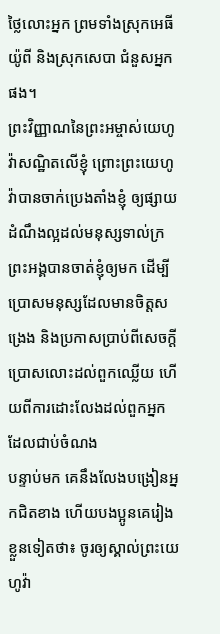ថ្លៃលោះអ្នក ព្រមទាំងស្រុកអេធីយ៉ូពី និងស្រុកសេបា ជំនួសអ្នកផង។
ព្រះវិញ្ញាណនៃព្រះអម្ចាស់យេហូវ៉ាសណ្ឋិតលើខ្ញុំ ព្រោះព្រះយេហូវ៉ាបានចាក់ប្រេងតាំងខ្ញុំ ឲ្យផ្សាយដំណឹងល្អដល់មនុស្សទាល់ក្រ ព្រះអង្គបានចាត់ខ្ញុំឲ្យមក ដើម្បីប្រោសមនុស្សដែលមានចិត្តសង្រេង និងប្រកាសប្រាប់ពីសេចក្ដីប្រោសលោះដល់ពួកឈ្លើយ ហើយពីការដោះលែងដល់ពួកអ្នកដែលជាប់ចំណង
បន្ទាប់មក គេនឹងលែងបង្រៀនអ្នកជិតខាង ហើយបងប្អូនគេរៀងខ្លួនទៀតថា៖ ចូរឲ្យស្គាល់ព្រះយេហូវ៉ា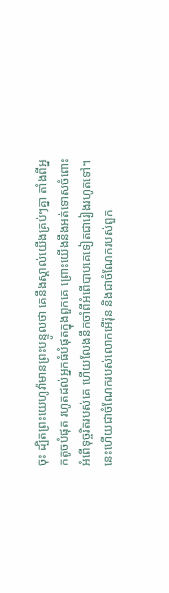ចុះ ដ្បិតព្រះយេហូវ៉ាមានព្រះបន្ទូលថា គេនឹងស្គាល់យើងគ្រប់ៗគ្នា តាំងពីអ្នកតូចបំផុត រហូតដល់អ្នកធំបំផុតក្នុងពួកគេ ព្រោះយើងនឹងអត់ទោសចំពោះអំពើទុច្ចរិតរបស់គេ ហើយលែងនឹកចាំពីអំពើបាបគេទៀតជារៀងរហូតទៅ។
នេះហើយជាចំណែករបស់លោកអើរ៉ុន និងជាចំណែករបស់ពួក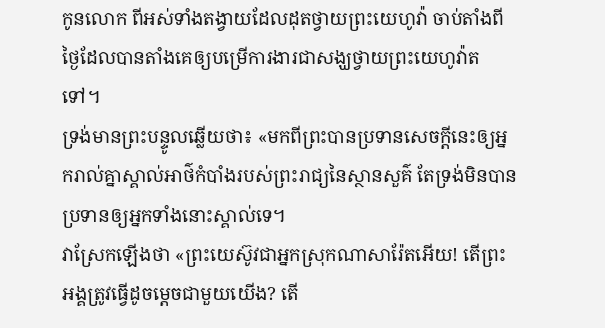កូនលោក ពីអស់ទាំងតង្វាយដែលដុតថ្វាយព្រះយេហូវ៉ា ចាប់តាំងពីថ្ងៃដែលបានតាំងគេឲ្យបម្រើការងារជាសង្ឃថ្វាយព្រះយេហូវ៉ាតទៅ។
ទ្រង់មានព្រះបន្ទូលឆ្លើយថា៖ «មកពីព្រះបានប្រទានសេចក្ដីនេះឲ្យអ្នករាល់គ្នាស្គាល់អាថ៌កំបាំងរបស់ព្រះរាជ្យនៃស្ថានសួគ៌ តែទ្រង់មិនបានប្រទានឲ្យអ្នកទាំងនោះស្គាល់ទេ។
វាស្រែកឡើងថា «ព្រះយេស៊ូវជាអ្នកស្រុកណាសារ៉ែតអើយ! តើព្រះអង្គត្រូវធ្វើដូចម្តេចជាមួយយើង? តើ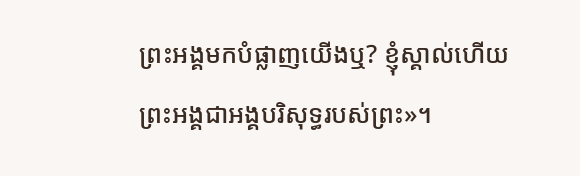ព្រះអង្គមកបំផ្លាញយើងឬ? ខ្ញុំស្គាល់ហើយ ព្រះអង្គជាអង្គបរិសុទ្ធរបស់ព្រះ»។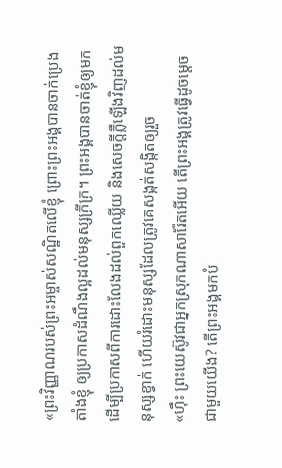«ព្រះវិញ្ញាណរបស់ព្រះអម្ចាស់សណ្ឋិតលើខ្ញុំ ព្រោះព្រះអង្គបានចាក់ប្រេងតាំងខ្ញុំ ឲ្យប្រកាសដំណឹងល្អដល់មនុស្សក្រីក្រ។ ព្រះអង្គបានចាត់ខ្ញុំឲ្យមក ដើម្បីប្រកាសពីការដោះលែងដល់ពួកឈ្លើយ និងសេចក្តីភ្លឺឡើងវិញដល់មនុស្សខ្វាក់ ហើយរំដោះមនុស្សដែលត្រូវគេសង្កត់សង្កិតឲ្យរួច
«ហ៊ឹះ ព្រះយេស៊ូវជាអ្នកស្រុកណាសារ៉ែតអើយ តើព្រះអង្គត្រូវធ្វើដូចម្តេចជាមួយយើង? តើព្រះអង្គមកបំ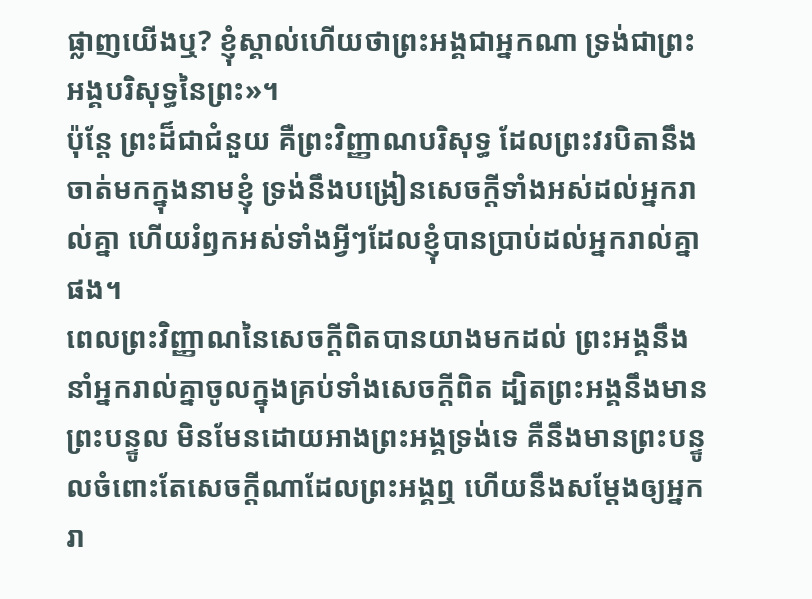ផ្លាញយើងឬ? ខ្ញុំស្គាល់ហើយថាព្រះអង្គជាអ្នកណា ទ្រង់ជាព្រះអង្គបរិសុទ្ធនៃព្រះ»។
ប៉ុន្តែ ព្រះដ៏ជាជំនួយ គឺព្រះវិញ្ញាណបរិសុទ្ធ ដែលព្រះវរបិតានឹងចាត់មកក្នុងនាមខ្ញុំ ទ្រង់នឹងបង្រៀនសេចក្ដីទាំងអស់ដល់អ្នករាល់គ្នា ហើយរំឭកអស់ទាំងអ្វីៗដែលខ្ញុំបានប្រាប់ដល់អ្នករាល់គ្នាផង។
ពេលព្រះវិញ្ញាណនៃសេចក្តីពិតបានយាងមកដល់ ព្រះអង្គនឹងនាំអ្នករាល់គ្នាចូលក្នុងគ្រប់ទាំងសេចក្តីពិត ដ្បិតព្រះអង្គនឹងមានព្រះបន្ទូល មិនមែនដោយអាងព្រះអង្គទ្រង់ទេ គឺនឹងមានព្រះបន្ទូលចំពោះតែសេចក្តីណាដែលព្រះអង្គឮ ហើយនឹងសម្តែងឲ្យអ្នករា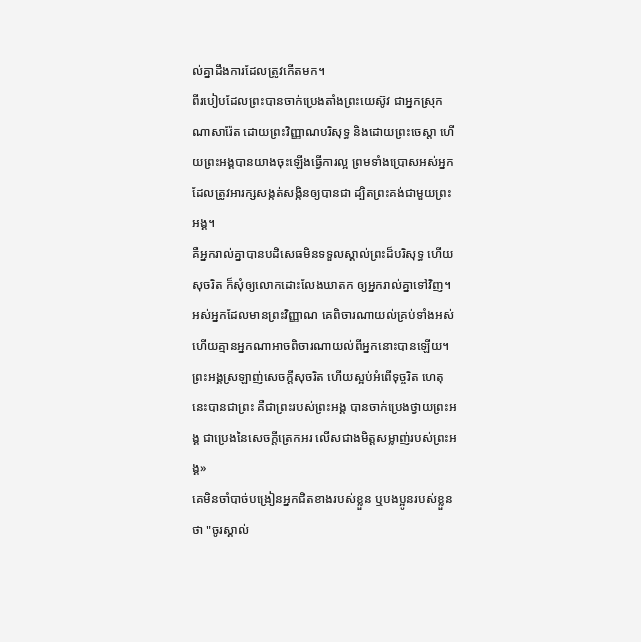ល់គ្នាដឹងការដែលត្រូវកើតមក។
ពីរបៀបដែលព្រះបានចាក់ប្រេងតាំងព្រះយេស៊ូវ ជាអ្នកស្រុកណាសារ៉ែត ដោយព្រះវិញ្ញាណបរិសុទ្ធ និងដោយព្រះចេស្តា ហើយព្រះអង្គបានយាងចុះឡើងធ្វើការល្អ ព្រមទាំងប្រោសអស់អ្នកដែលត្រូវអារក្សសង្កត់សង្កិនឲ្យបានជា ដ្បិតព្រះគង់ជាមួយព្រះអង្គ។
គឺអ្នករាល់គ្នាបានបដិសេធមិនទទួលស្គាល់ព្រះដ៏បរិសុទ្ធ ហើយសុចរិត ក៏សុំឲ្យលោកដោះលែងឃាតក ឲ្យអ្នករាល់គ្នាទៅវិញ។
អស់អ្នកដែលមានព្រះវិញ្ញាណ គេពិចារណាយល់គ្រប់ទាំងអស់ ហើយគ្មានអ្នកណាអាចពិចារណាយល់ពីអ្នកនោះបានឡើយ។
ព្រះអង្គស្រឡាញ់សេចក្តីសុចរិត ហើយស្អប់អំពើទុច្ចរិត ហេតុនេះបានជាព្រះ គឺជាព្រះរបស់ព្រះអង្គ បានចាក់ប្រេងថ្វាយព្រះអង្គ ជាប្រេងនៃសេចក្តីត្រេកអរ លើសជាងមិត្តសម្លាញ់របស់ព្រះអង្គ»
គេមិនចាំបាច់បង្រៀនអ្នកជិតខាងរបស់ខ្លួន ឬបងប្អូនរបស់ខ្លួនថា "ចូរស្គាល់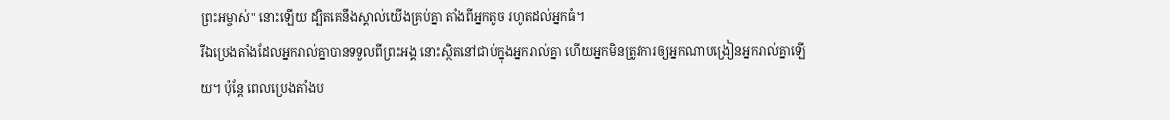ព្រះអម្ចាស់" នោះឡើយ ដ្បិតគេនឹងស្គាល់យើងគ្រប់គ្នា តាំងពីអ្នកតូច រហូតដល់អ្នកធំ។
រីឯប្រេងតាំងដែលអ្នករាល់គ្នាបានទទួលពីព្រះអង្គ នោះស្ថិតនៅជាប់ក្នុងអ្នករាល់គ្នា ហើយអ្នកមិនត្រូវការឲ្យអ្នកណាបង្រៀនអ្នករាល់គ្នាឡើយ។ ប៉ុន្តែ ពេលប្រេងតាំងប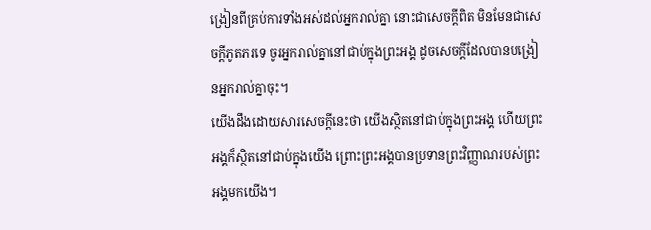ង្រៀនពីគ្រប់ការទាំងអស់ដល់អ្នករាល់គ្នា នោះជាសេចក្ដីពិត មិនមែនជាសេចក្ដីភូតភរទេ ចូរអ្នករាល់គ្នានៅជាប់ក្នុងព្រះអង្គ ដូចសេចក្ដីដែលបានបង្រៀនអ្នករាល់គ្នាចុះ។
យើងដឹងដោយសារសេចក្ដីនេះថា យើងស្ថិតនៅជាប់ក្នុងព្រះអង្គ ហើយព្រះអង្គក៏ស្ថិតនៅជាប់ក្នុងយើង ព្រោះព្រះអង្គបានប្រទានព្រះវិញ្ញាណរបស់ព្រះអង្គមកយើង។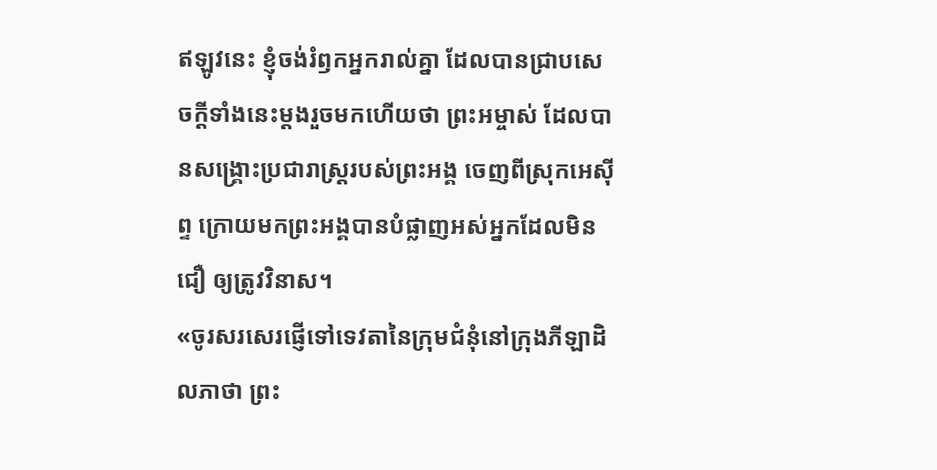ឥឡូវនេះ ខ្ញុំចង់រំឭកអ្នករាល់គ្នា ដែលបានជ្រាបសេចក្ដីទាំងនេះម្ដងរួចមកហើយថា ព្រះអម្ចាស់ ដែលបានសង្គ្រោះប្រជារាស្ត្ររបស់ព្រះអង្គ ចេញពីស្រុកអេស៊ីព្ទ ក្រោយមកព្រះអង្គបានបំផ្លាញអស់អ្នកដែលមិនជឿ ឲ្យត្រូវវិនាស។
«ចូរសរសេរផ្ញើទៅទេវតានៃក្រុមជំនុំនៅក្រុងភីឡាដិលភាថា ព្រះ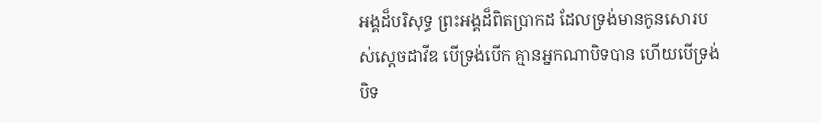អង្គដ៏បរិសុទ្ធ ព្រះអង្គដ៏ពិតប្រាកដ ដែលទ្រង់មានកូនសោរបស់ស្តេចដាវីឌ បើទ្រង់បើក គ្មានអ្នកណាបិទបាន ហើយបើទ្រង់បិទ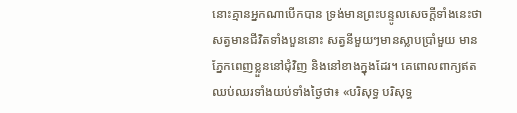នោះគ្មានអ្នកណាបើកបាន ទ្រង់មានព្រះបន្ទូលសេចក្ដីទាំងនេះថា
សត្វមានជីវិតទាំងបួននោះ សត្វនីមួយៗមានស្លាបប្រាំមួយ មានភ្នែកពេញខ្លួននៅជុំវិញ និងនៅខាងក្នុងដែរ។ គេពោលពាក្យឥតឈប់ឈរទាំងយប់ទាំងថ្ងៃថា៖ «បរិសុទ្ធ បរិសុទ្ធ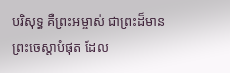បរិសុទ្ធ គឺព្រះអម្ចាស់ ជាព្រះដ៏មានព្រះចេស្តាបំផុត ដែល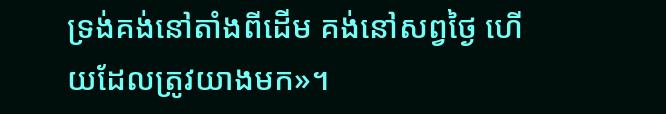ទ្រង់គង់នៅតាំងពីដើម គង់នៅសព្វថ្ងៃ ហើយដែលត្រូវយាងមក»។